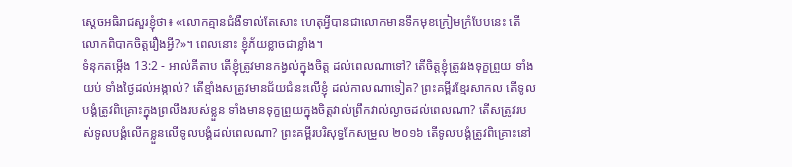ស្តេចអធិរាជសួរខ្ញុំថា៖ «លោកគ្មានជំងឺទាល់តែសោះ ហេតុអ្វីបានជាលោកមានទឹកមុខក្រៀមក្រំបែបនេះ តើលោកពិបាកចិត្តរឿងអ្វី?»។ ពេលនោះ ខ្ញុំភ័យខ្លាចជាខ្លាំង។
ទំនុកតម្កើង 13:2 - អាល់គីតាប តើខ្ញុំត្រូវមានកង្វល់ក្នុងចិត្ត ដល់ពេលណាទៅ? តើចិត្តខ្ញុំត្រូវរងទុក្ខព្រួយ ទាំងយប់ ទាំងថ្ងៃដល់អង្កាល់? តើខ្មាំងសត្រូវមានជ័យជំនះលើខ្ញុំ ដល់កាលណាទៀត? ព្រះគម្ពីរខ្មែរសាកល តើទូលបង្គំត្រូវពិគ្រោះក្នុងព្រលឹងរបស់ខ្លួន ទាំងមានទុក្ខព្រួយក្នុងចិត្តវាល់ព្រឹកវាល់ល្ងាចដល់ពេលណា? តើសត្រូវរបស់ទូលបង្គំលើកខ្លួនលើទូលបង្គំដល់ពេលណា? ព្រះគម្ពីរបរិសុទ្ធកែសម្រួល ២០១៦ តើទូលបង្គំត្រូវពិគ្រោះនៅ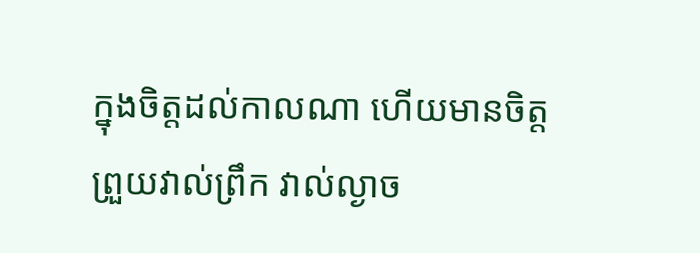ក្នុងចិត្តដល់កាលណា ហើយមានចិត្តព្រួយវាល់ព្រឹក វាល់ល្ងាច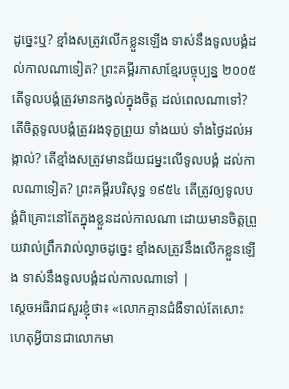ដូច្នេះឬ? ខ្មាំងសត្រូវលើកខ្លួនឡើង ទាស់នឹងទូលបង្គំដល់កាលណាទៀត? ព្រះគម្ពីរភាសាខ្មែរបច្ចុប្បន្ន ២០០៥ តើទូលបង្គំត្រូវមានកង្វល់ក្នុងចិត្ត ដល់ពេលណាទៅ? តើចិត្តទូលបង្គំត្រូវរងទុក្ខព្រួយ ទាំងយប់ ទាំងថ្ងៃដល់អង្កាល់? តើខ្មាំងសត្រូវមានជ័យជម្នះលើទូលបង្គំ ដល់កាលណាទៀត? ព្រះគម្ពីរបរិសុទ្ធ ១៩៥៤ តើត្រូវឲ្យទូលបង្គំពិគ្រោះនៅតែក្នុងខ្លួនដល់កាលណា ដោយមានចិត្តព្រួយវាល់ព្រឹកវាល់ល្ងាចដូច្នេះ ខ្មាំងសត្រូវនឹងលើកខ្លួនឡើង ទាស់នឹងទូលបង្គំដល់កាលណាទៅ |
ស្តេចអធិរាជសួរខ្ញុំថា៖ «លោកគ្មានជំងឺទាល់តែសោះ ហេតុអ្វីបានជាលោកមា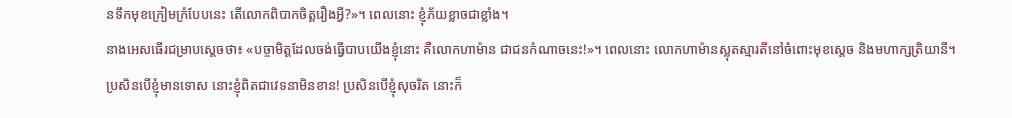នទឹកមុខក្រៀមក្រំបែបនេះ តើលោកពិបាកចិត្តរឿងអ្វី?»។ ពេលនោះ ខ្ញុំភ័យខ្លាចជាខ្លាំង។
នាងអេសធើរជម្រាបស្ដេចថា៖ «បច្ចាមិត្តដែលចង់ធ្វើបាបយើងខ្ញុំនោះ គឺលោកហាម៉ាន ជាជនកំណាចនេះ!»។ ពេលនោះ លោកហាម៉ានស្លុតស្មារតីនៅចំពោះមុខស្តេច និងមហាក្សត្រិយានី។
ប្រសិនបើខ្ញុំមានទោស នោះខ្ញុំពិតជាវេទនាមិនខាន! ប្រសិនបើខ្ញុំសុចរិត នោះក៏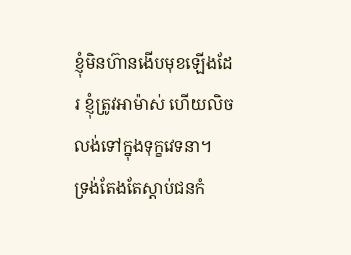ខ្ញុំមិនហ៊ានងើបមុខឡើងដែរ ខ្ញុំត្រូវអាម៉ាស់ ហើយលិចលង់ទៅក្នុងទុក្ខវេទនា។
ទ្រង់តែងតែស្ដាប់ជនកំ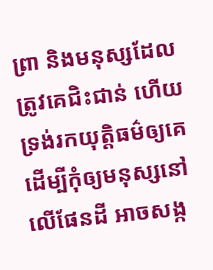ព្រា និងមនុស្សដែលត្រូវគេជិះជាន់ ហើយទ្រង់រកយុត្តិធម៌ឲ្យគេ ដើម្បីកុំឲ្យមនុស្សនៅលើផែនដី អាចសង្ក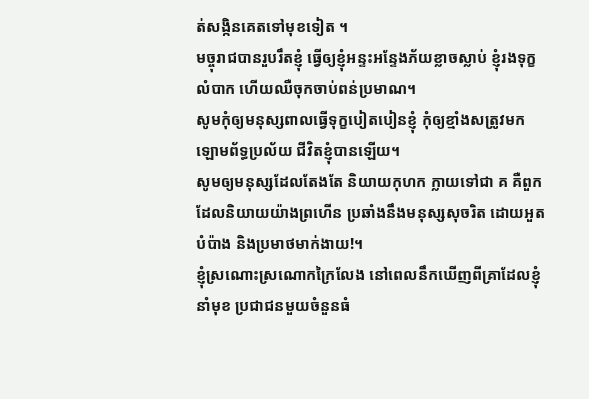ត់សង្កិនគេតទៅមុខទៀត ។
មច្ចុរាជបានរួបរឹតខ្ញុំ ធ្វើឲ្យខ្ញុំអន្ទះអន្ទែងភ័យខ្លាចស្លាប់ ខ្ញុំរងទុក្ខលំបាក ហើយឈឺចុកចាប់ពន់ប្រមាណ។
សូមកុំឲ្យមនុស្សពាលធ្វើទុក្ខបៀតបៀនខ្ញុំ កុំឲ្យខ្មាំងសត្រូវមកឡោមព័ទ្ធប្រល័យ ជីវិតខ្ញុំបានឡើយ។
សូមឲ្យមនុស្សដែលតែងតែ និយាយកុហក ក្លាយទៅជា គ គឺពួកដែលនិយាយយ៉ាងព្រហើន ប្រឆាំងនឹងមនុស្សសុចរិត ដោយអួតបំប៉ាង និងប្រមាថមាក់ងាយ!។
ខ្ញុំស្រណោះស្រណោកក្រៃលែង នៅពេលនឹកឃើញពីគ្រាដែលខ្ញុំនាំមុខ ប្រជាជនមួយចំនួនធំ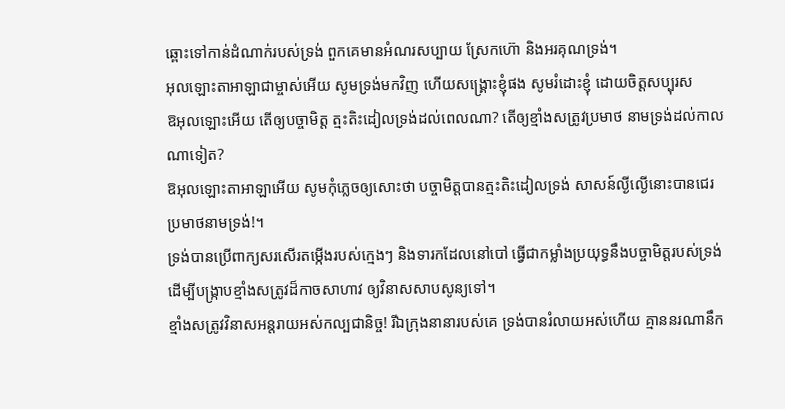ឆ្ពោះទៅកាន់ដំណាក់របស់ទ្រង់ ពួកគេមានអំណរសប្បាយ ស្រែកហ៊ោ និងអរគុណទ្រង់។
អុលឡោះតាអាឡាជាម្ចាស់អើយ សូមទ្រង់មកវិញ ហើយសង្គ្រោះខ្ញុំផង សូមរំដោះខ្ញុំ ដោយចិត្តសប្បុរស
ឱអុលឡោះអើយ តើឲ្យបច្ចាមិត្ត ត្មះតិះដៀលទ្រង់ដល់ពេលណា? តើឲ្យខ្មាំងសត្រូវប្រមាថ នាមទ្រង់ដល់កាលណាទៀត?
ឱអុលឡោះតាអាឡាអើយ សូមកុំភ្លេចឲ្យសោះថា បច្ចាមិត្តបានត្មះតិះដៀលទ្រង់ សាសន៍ល្ងីល្ងើនោះបានជេរ ប្រមាថនាមទ្រង់!។
ទ្រង់បានប្រើពាក្យសរសើរតម្កើងរបស់ក្មេងៗ និងទារកដែលនៅបៅ ធ្វើជាកម្លាំងប្រយុទ្ធនឹងបច្ចាមិត្តរបស់ទ្រង់ ដើម្បីបង្ក្រាបខ្មាំងសត្រូវដ៏កាចសាហាវ ឲ្យវិនាសសាបសូន្យទៅ។
ខ្មាំងសត្រូវវិនាសអន្តរាយអស់កល្បជានិច្ច! រីឯក្រុងនានារបស់គេ ទ្រង់បានរំលាយអស់ហើយ គ្មាននរណានឹក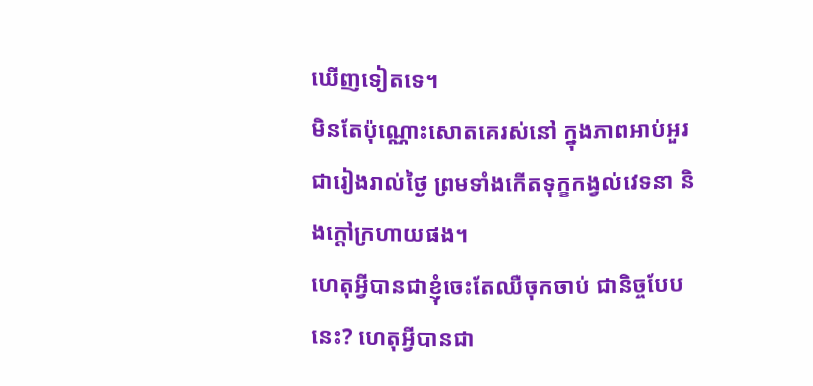ឃើញទៀតទេ។
មិនតែប៉ុណ្ណោះសោតគេរស់នៅ ក្នុងភាពអាប់អួរជារៀងរាល់ថ្ងៃ ព្រមទាំងកើតទុក្ខកង្វល់វេទនា និងក្ដៅក្រហាយផង។
ហេតុអ្វីបានជាខ្ញុំចេះតែឈឺចុកចាប់ ជានិច្ចបែបនេះ? ហេតុអ្វីបានជា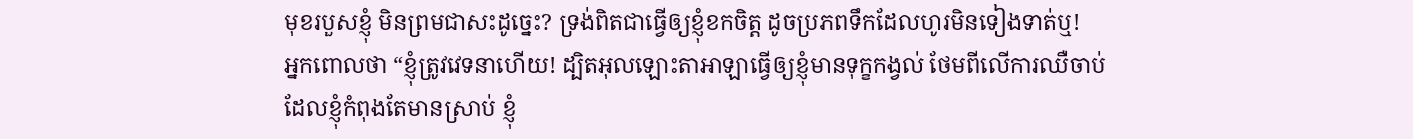មុខរបួសខ្ញុំ មិនព្រមជាសះដូច្នេះ? ទ្រង់ពិតជាធ្វើឲ្យខ្ញុំខកចិត្ត ដូចប្រភពទឹកដែលហូរមិនទៀងទាត់ឬ!
អ្នកពោលថា “ខ្ញុំត្រូវវេទនាហើយ! ដ្បិតអុលឡោះតាអាឡាធ្វើឲ្យខ្ញុំមានទុក្ខកង្វល់ ថែមពីលើការឈឺចាប់ដែលខ្ញុំកំពុងតែមានស្រាប់ ខ្ញុំ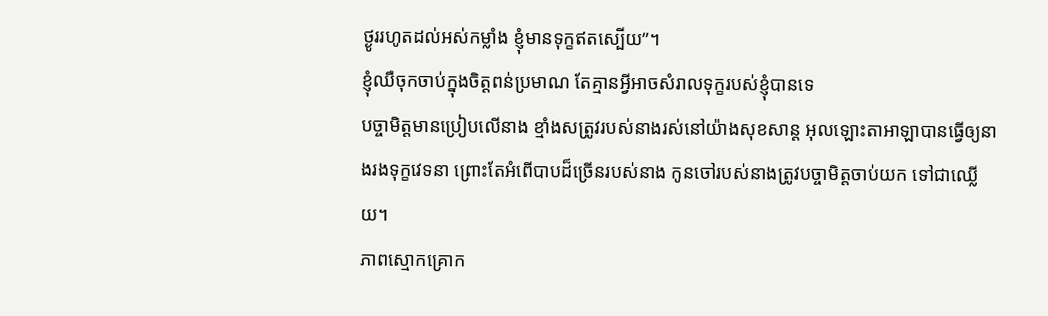ថ្ងូររហូតដល់អស់កម្លាំង ខ្ញុំមានទុក្ខឥតស្បើយ”។
ខ្ញុំឈឺចុកចាប់ក្នុងចិត្តពន់ប្រមាណ តែគ្មានអ្វីអាចសំរាលទុក្ខរបស់ខ្ញុំបានទេ
បច្ចាមិត្តមានប្រៀបលើនាង ខ្មាំងសត្រូវរបស់នាងរស់នៅយ៉ាងសុខសាន្ត អុលឡោះតាអាឡាបានធ្វើឲ្យនាងរងទុក្ខវេទនា ព្រោះតែអំពើបាបដ៏ច្រើនរបស់នាង កូនចៅរបស់នាងត្រូវបច្ចាមិត្តចាប់យក ទៅជាឈ្លើយ។
ភាពស្មោកគ្រោក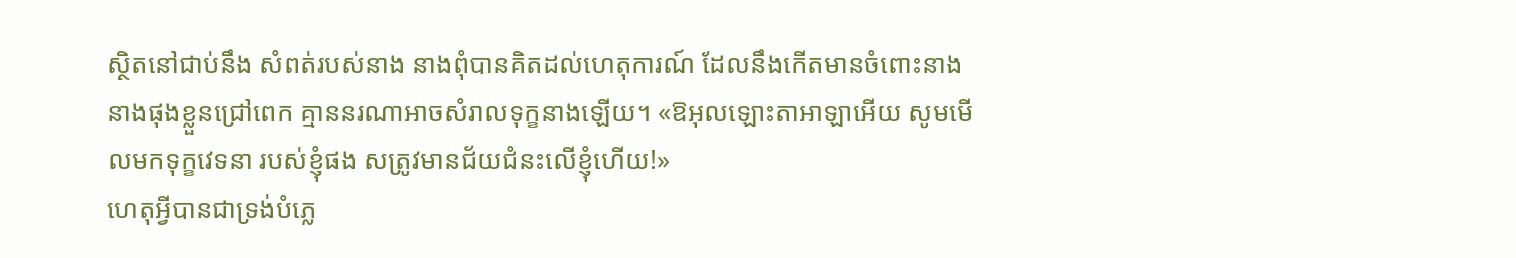ស្ថិតនៅជាប់នឹង សំពត់របស់នាង នាងពុំបានគិតដល់ហេតុការណ៍ ដែលនឹងកើតមានចំពោះនាង នាងផុងខ្លួនជ្រៅពេក គ្មាននរណាអាចសំរាលទុក្ខនាងឡើយ។ «ឱអុលឡោះតាអាឡាអើយ សូមមើលមកទុក្ខវេទនា របស់ខ្ញុំផង សត្រូវមានជ័យជំនះលើខ្ញុំហើយ!»
ហេតុអ្វីបានជាទ្រង់បំភ្លេ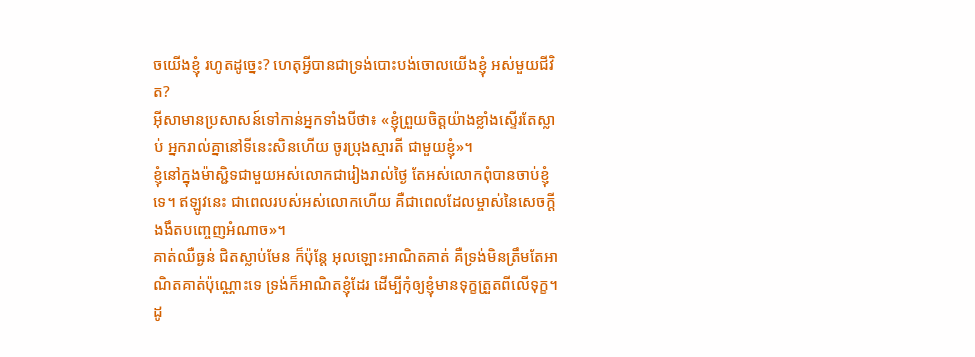ចយើងខ្ញុំ រហូតដូច្នេះ? ហេតុអ្វីបានជាទ្រង់បោះបង់ចោលយើងខ្ញុំ អស់មួយជីវិត?
អ៊ីសាមានប្រសាសន៍ទៅកាន់អ្នកទាំងបីថា៖ «ខ្ញុំព្រួយចិត្ដយ៉ាងខ្លាំងស្ទើរតែស្លាប់ អ្នករាល់គ្នានៅទីនេះសិនហើយ ចូរប្រុងស្មារតី ជាមួយខ្ញុំ»។
ខ្ញុំនៅក្នុងម៉ាស្ជិទជាមួយអស់លោកជារៀងរាល់ថ្ងៃ តែអស់លោកពុំបានចាប់ខ្ញុំទេ។ ឥឡូវនេះ ជាពេលរបស់អស់លោកហើយ គឺជាពេលដែលម្ចាស់នៃសេចក្ដីងងឹតបញ្ចេញអំណាច»។
គាត់ឈឺធ្ងន់ ជិតស្លាប់មែន ក៏ប៉ុន្ដែ អុលឡោះអាណិតគាត់ គឺទ្រង់មិនត្រឹមតែអាណិតគាត់ប៉ុណ្ណោះទេ ទ្រង់ក៏អាណិតខ្ញុំដែរ ដើម្បីកុំឲ្យខ្ញុំមានទុក្ខត្រួតពីលើទុក្ខ។
ដូ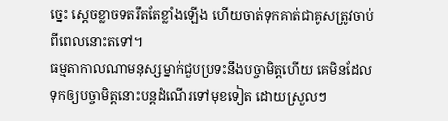ច្នេះ ស្តេចខ្លាចទតរឹតតែខ្លាំងឡើង ហើយចាត់ទុកគាត់ជាគូសត្រូវចាប់ពីពេលនោះតទៅ។
ធម្មតាកាលណាមនុស្សម្នាក់ជួបប្រទះនឹងបច្ចាមិត្តហើយ គេមិនដែលទុកឲ្យបច្ចាមិត្តនោះបន្តដំណើរទៅមុខទៀត ដោយស្រួលៗ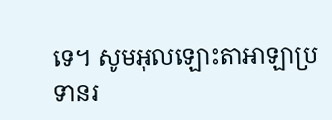ទេ។ សូមអុលឡោះតាអាឡាប្រទានរ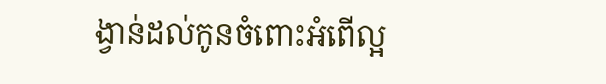ង្វាន់ដល់កូនចំពោះអំពើល្អ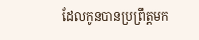ដែលកូនបានប្រព្រឹត្តមក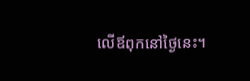លើឪពុកនៅថ្ងៃនេះ។